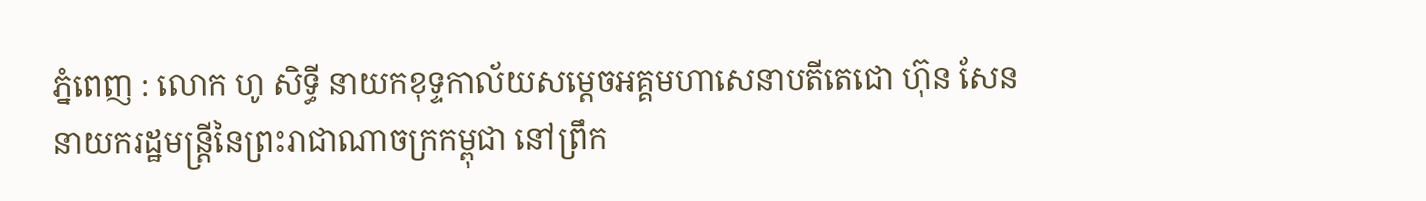ភ្នំពេញ : លោក ហូ សិទ្ធី នាយកខុទ្ទកាល័យសម្តេចអគ្គមហាសេនាបតីតេជោ ហ៊ុន សែន នាយករដ្ឋមន្ត្រីនៃព្រះរាជាណាចក្រកម្ពុជា នៅព្រឹក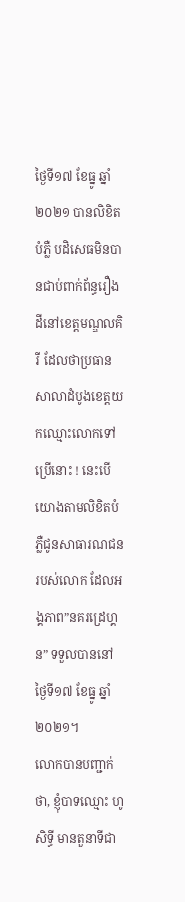ថ្ងៃទី១៧ ខែធ្នូ ឆ្នាំ២០២១ បានលិខិតបំភ្លឺ បដិសេធមិនបានជាប់ពាក់ព័ន្ធរឿងដីនៅខេត្តមណ្ឌលគិរី ដែលថាប្រធានសាលាដំបូងខេត្តយកឈ្មោះលោកទៅប្រើនោះ ! នេះបើយោងតាមលិខិតបំភ្លឺជូនសាធារណជន របស់លោក ដែលអង្គភាព”នគរដ្រេហ្គន” ទទួលបាននៅថ្ងៃទី១៧ ខែធ្នូ ឆ្នាំ២០២១។
លោកបានបញ្ជាក់ថា, ខ្ញុំបាទឈ្មោះ ហូ សិទ្ធី មានតួនាទីជា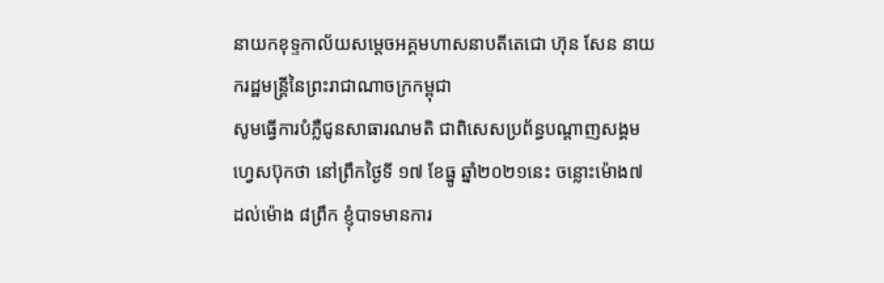នាយកខុទ្ទកាល័យសម្តេចអគ្គមហាសនាបតីតេជោ ហ៊ុន សែន នាយករដ្ឋមន្ត្រីនៃព្រះរាជាណាចក្រកម្ពុជា
សូមធ្វើការបំភ្លឺជូនសាធារណមតិ ជាពិសេសប្រព័ន្ធបណ្តាញសង្គមហ្វេសប៊ុកថា នៅព្រឹកថ្ងៃទី ១៧ ខែធ្នូ ឆ្នាំ២០២១នេះ ចន្លោះម៉ោង៧ ដល់ម៉ោង ៨ព្រឹក ខ្ញុំបាទមានការ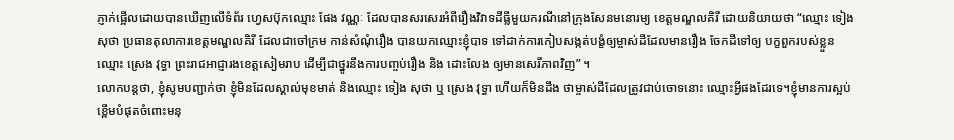ភ្ញាក់ផ្អើលដោយបានឃើញលើទំព័រ ហ្វេសប៊ុកឈ្មោះ ផែង វណ្ណៈ ដែលបានសរសេរអំពីរឿងវិវាទដីធ្លីមួយករណីនៅក្រុងសែនមនោរម្យ ខេត្តមណ្ឌលគិរី ដោយនិយាយថា “ឈ្មោះ ទៀង សុថា ប្រធានតុលាការខេត្តមណ្ឌលគិរី ដែលជាចៅក្រម កាន់សំណុំរឿង បានយកឈ្មោះខ្ញុំបាទ ទៅដាក់ការកៀបសង្កត់បង្ខំឲ្យម្ចាស់ដីដែលមានរឿង ចែកដីទៅឲ្យ បក្ខពួករបស់ខ្លួនឈ្មោះ ស្រេង វុទ្ធា ព្រះរាជអាជ្ញារងខេត្តសៀមរាប ដើម្បីជាថ្នូរនឹងការបញ្ចប់រឿង និង ដោះលែង ឲ្យមានសេរីភាពវិញ” ។
លោកបន្តថា, ខ្ញុំសូមបញ្ជាក់ថា ខ្ញុំមិនដែលស្គាល់មុខមាត់ និងឈ្មោះ ទៀង សុថា ឬ ស្រេង វុទ្ធា ហើយក៏មិនដឹង ថាម្ចាស់ដីដែលត្រូវជាប់ចោទនោះ ឈ្មោះអ្វីផងដែរទេ។ខ្ញុំមានការស្អប់ខ្ពើមបំផុតចំពោះមនុ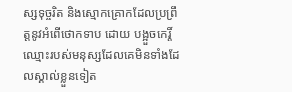ស្សទុច្ចរិត និងស្មោកគ្រោកដែលប្រព្រឹត្តនូវអំពើថោកទាប ដោយ បង្អួចកេរ្តិ៍ឈ្មោះរបស់មនុស្សដែលគេមិនទាំងដែលស្គាល់ខ្លួនទៀត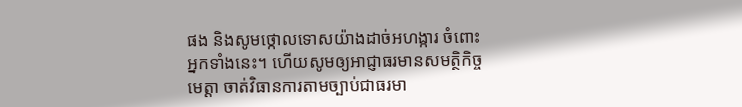ផង និងសូមថ្កោលទោសយ៉ាងដាច់អហង្ការ ចំពោះអ្នកទាំងនេះ។ ហើយសូមឲ្យអាជ្ញាធរមានសមត្ថិកិច្ចមេត្តា ចាត់វិធានការតាមច្បាប់ជាធរមា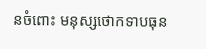នចំពោះ មនុស្សថោកទាបធុន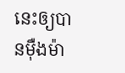នេះឲ្យបានម៉ឺងម៉ា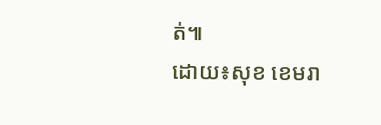ត់៕
ដោយ៖សុខ ខេមរា